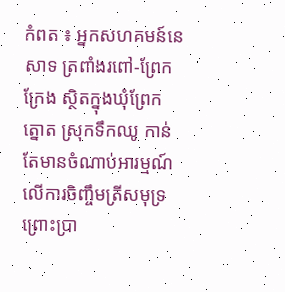កំពត ៖ អ្នកសហគមន៍នេសាទ ត្រពាំងរពៅ-ព្រែកក្រែង ស្ថិតក្នុងឃុំព្រែកត្នោត ស្រុកទឹកឈូ កាន់តែមានចំណាប់អារម្មណ៍ លើការចិញ្ចឹមត្រីសមុទ្រ ព្រោះប្រា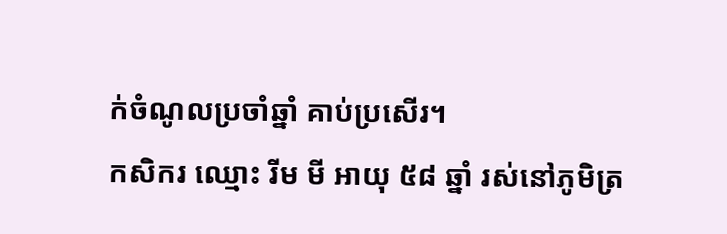ក់ចំណូលប្រចាំឆ្នាំ គាប់ប្រសើរ។
កសិករ ឈ្មោះ រីម មី អាយុ ៥៨ ឆ្នាំ រស់នៅភូមិត្រ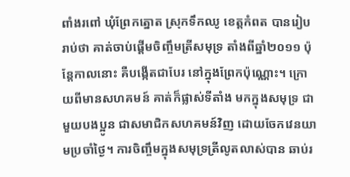ពាំងរពៅ ឃុំព្រែកត្នោត ស្រុកទឹកឈូ ខេត្តកំពត បានរៀបរាប់ថា គាត់ចាប់ផ្តើមចិញ្ចឹមត្រីសមុទ្រ តាំងពីឆ្នាំ២០១១ ប៉ុន្តែកាលនោះ គឺបង្កើតជាបែរ នៅក្នុងព្រែកប៉ុណ្ណោះ។ ក្រោយពីមានសហគមន៍ គាត់ក៏ផ្លាស់ទីតាំង មកក្នុងសមុទ្រ ជាមួយបងប្អូន ជាសមាជិកសហគមន៍វិញ ដោយចែកវេនយាមប្រចាំថ្ងៃ។ ការចិញ្ចឹមក្នុងសមុទ្រត្រីលូតលាស់បាន ឆាប់រ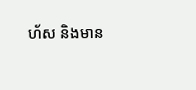ហ័ស និងមាន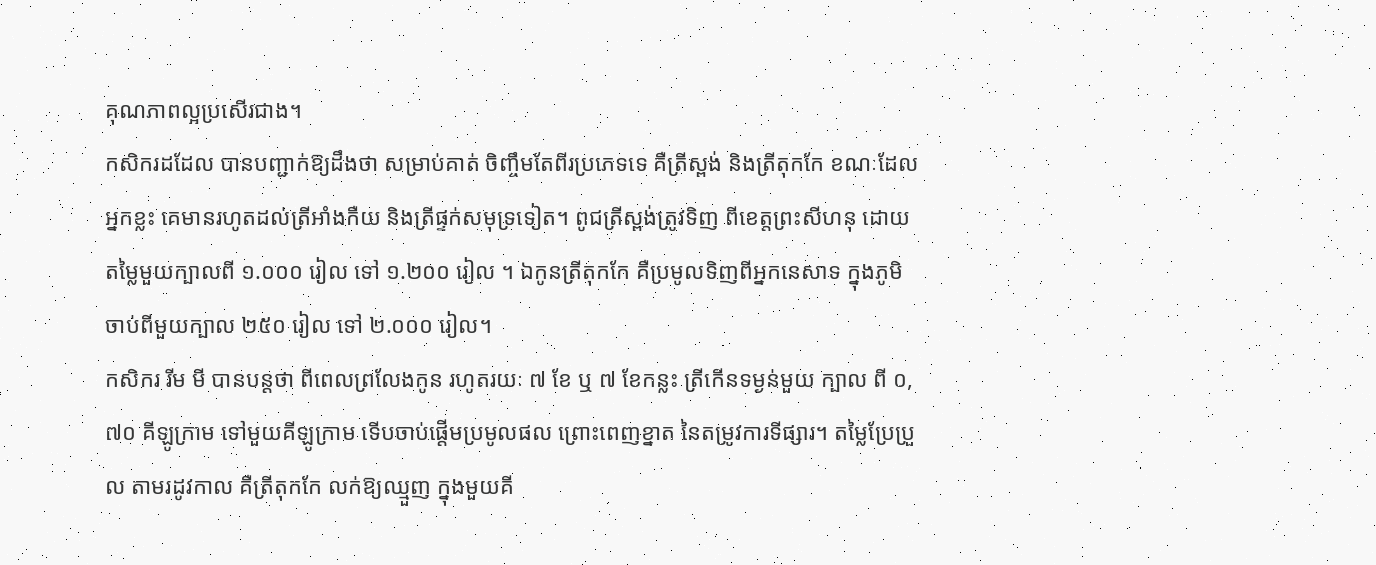គុណភាពល្អប្រសើរជាង។
កសិករដដែល បានបញ្ជាក់ឱ្យដឹងថា សម្រាប់គាត់ ចិញ្ចឹមតែពីរប្រភេទទេ គឺត្រីស្ពង់ និងត្រីតុកកែ ខណៈដែលអ្នកខ្លះ គេមានរហូតដល់ត្រីអាំងកឺយ និងត្រីផ្ទក់សមុទ្រទៀត។ ពូជត្រីស្ពង់ត្រូវទិញ ពីខេត្តព្រះសីហនុ ដោយតម្លៃមួយក្បាលពី ១.០០០ រៀល ទៅ ១.២០០ រៀល ។ ឯកូនត្រីតុកកែ គឺប្រមូលទិញពីអ្នកនេសាទ ក្នុងភូមិ ចាប់ពីមួយក្បាល ២៥០ រៀល ទៅ ២.០០០ រៀល។
កសិករ រីម មី បានបន្តថា ពីពេលព្រលែងកូន រហូតរយៈ ៧ ខែ ឬ ៧ ខែកន្លះ ត្រីកើនទម្ងន់មួយ ក្បាល ពី ០,៧០ គីឡូក្រាម ទៅមួយគីឡូក្រាម ទើបចាប់ផ្តើមប្រមូលផល ព្រោះពេញខ្នាត នៃតម្រូវការទីផ្សារ។ តម្លៃប្រែប្រួល តាមរដូវកាល គឺត្រីតុកកែ លក់ឱ្យឈ្មួញ ក្នុងមួយគី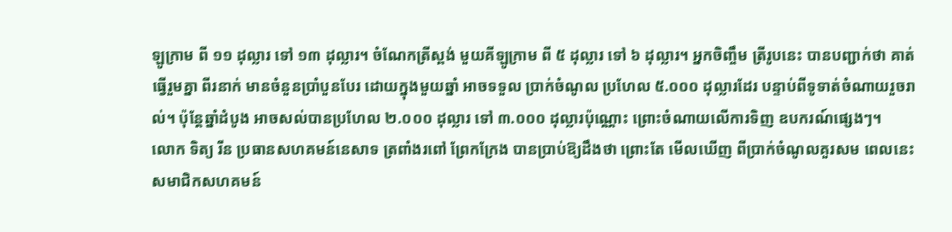ឡូក្រាម ពី ១១ ដុល្លារ ទៅ ១៣ ដុល្លារ។ ចំណែកត្រីស្ពង់ មួយគីឡូក្រាម ពី ៥ ដុល្លារ ទៅ ៦ ដុល្លារ។ អ្នកចិញ្ចឹម ត្រីរូបនេះ បានបញ្ជាក់ថា គាត់ធ្វើរួមគ្នា ពីរនាក់ មានចំនួនប្រាំបួនបែរ ដោយក្នុងមួយឆ្នាំ អាចទទួល ប្រាក់ចំណូល ប្រហែល ៥.០០០ ដុល្លារដែរ បន្ទាប់ពីទូទាត់ចំណាយរួចរាល់។ ប៉ុន្តែឆ្នាំដំបូង អាចសល់បានប្រហែល ២.០០០ ដុល្លារ ទៅ ៣.០០០ ដុល្លារប៉ុណ្ណោះ ព្រោះចំណាយលើការទិញ ឧបករណ៍ផ្សេងៗ។
លោក ទិត្យ រីន ប្រធានសហគមន៍នេសាទ ត្រពាំងរពៅ ព្រែកក្រែង បានប្រាប់ឱ្យដឹងថា ព្រោះតែ មើលឃើញ ពីប្រាក់ចំណូលគួរសម ពេលនេះ សមាជិកសហគមន៍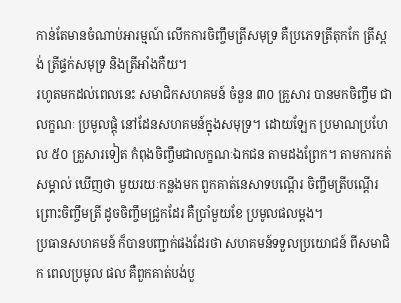កាន់តែមានចំណាប់អារម្មណ៍ លើកការចិញ្ចឹមត្រីសមុទ្រ គឺប្រភេទត្រីតុកកែ ត្រីស្ពង់ ត្រីផ្ទក់សមុទ្រ និងត្រីអាំងកឺយ។
រហូតមកដល់ពេលនេះ សមាជិកសហគមន៍ ចំនួន ៣០ គ្រួសារ បានមកចិញ្ចឹម ជាលក្ខណៈ ប្រមូលផ្តុំ នៅដែនសហគមន៍ក្នុងសមុទ្រ។ ដោយឡែក ប្រមាណប្រហែល ៥០ គ្រួសារទៀត កំពុងចិញ្ចឹមជាលក្ខណៈឯកជន តាមដងព្រែក។ តាមការកត់សម្គាល់ ឃើញថា មួយរយៈកន្លងមក ពួកគាត់នេសាទបណ្តើរ ចិញ្ចឹមត្រីបណ្តើរ ព្រោះចិញ្ចឹមត្រី ដូចចិញ្ចឹមជ្រូកដែរ គឺប្រាំមួយខែ ប្រមូលផលម្តង។
ប្រធានសហគមន៍ ក៏បានបញ្ជាក់ផងដែរថា សហគមន៍ទទួលប្រយោជន៍ ពីសមាជិក ពេលប្រមូល ផល គឺពួកគាត់បង់បួ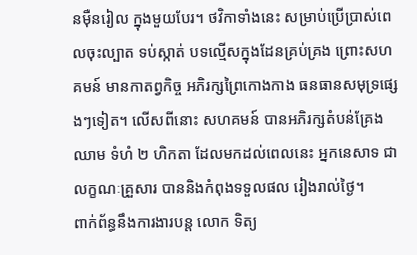នម៉ឺនរៀល ក្នុងមួយបែរ។ ថវិកាទាំងនេះ សម្រាប់ប្រើប្រាស់ពេលចុះល្បាត ទប់ស្កាត់ បទល្មើសក្នុងដែនគ្រប់គ្រង ព្រោះសហគមន៍ មានកាតព្វកិច្ច អភិរក្សព្រៃកោងកាង ធនធានសមុទ្រផ្សេងៗទៀត។ លើសពីនោះ សហគមន៍ បានអភិរក្សតំបន់គ្រែងឈាម ទំហំ ២ ហិកតា ដែលមកដល់ពេលនេះ អ្នកនេសាទ ជាលក្ខណៈគ្រួសារ បាននិងកំពុងទទួលផល រៀងរាល់ថ្ងៃ។
ពាក់ព័ន្ធនឹងការងារបន្ត លោក ទិត្យ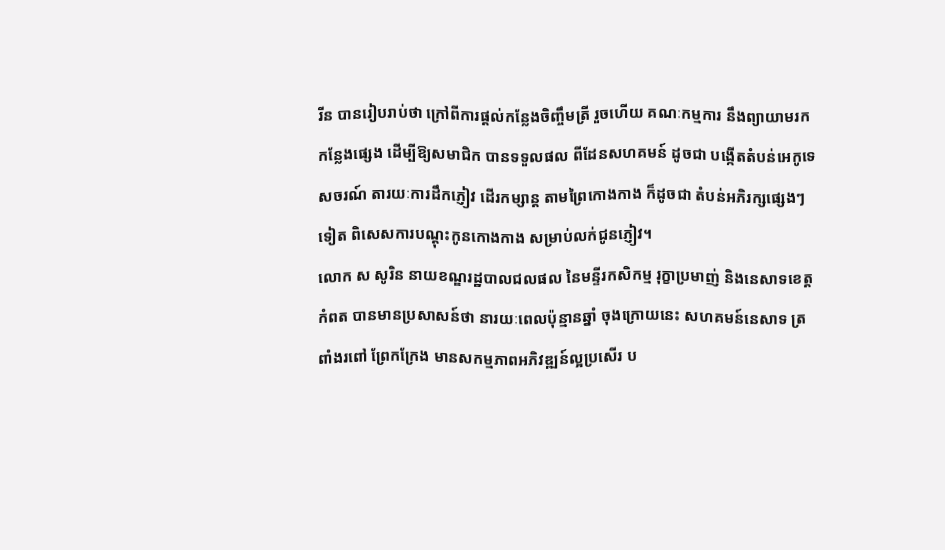រីន បានរៀបរាប់ថា ក្រៅពីការផ្តល់កន្លែងចិញ្ចឹមត្រី រួចហើយ គណៈកម្មការ នឹងព្យាយាមរកកន្លែងផ្សេង ដើម្បីឱ្យសមាជិក បានទទួលផល ពីដែនសហគមន៍ ដូចជា បង្កើតតំបន់អេកូទេសចរណ៍ តារយៈការដឹកភ្ញៀវ ដើរកម្សាន្ត តាមព្រៃកោងកាង ក៏ដូចជា តំបន់អភិរក្សផ្សេងៗទៀត ពិសេសការបណ្តុះកូនកោងកាង សម្រាប់លក់ជូនភ្ញៀវ។
លោក ស សូរិន នាយខណ្ឌរដ្ឋបាលជលផល នៃមន្ទីរកសិកម្ម រុក្ខាប្រមាញ់ និងនេសាទខេត្តកំពត បានមានប្រសាសន៍ថា នារយៈពេលប៉ុន្មានឆ្នាំ ចុងក្រោយនេះ សហគមន៍នេសាទ ត្រពាំងរពៅ ព្រែកក្រែង មានសកម្មភាពអភិវឌ្ឍន៍ល្អប្រសើរ ប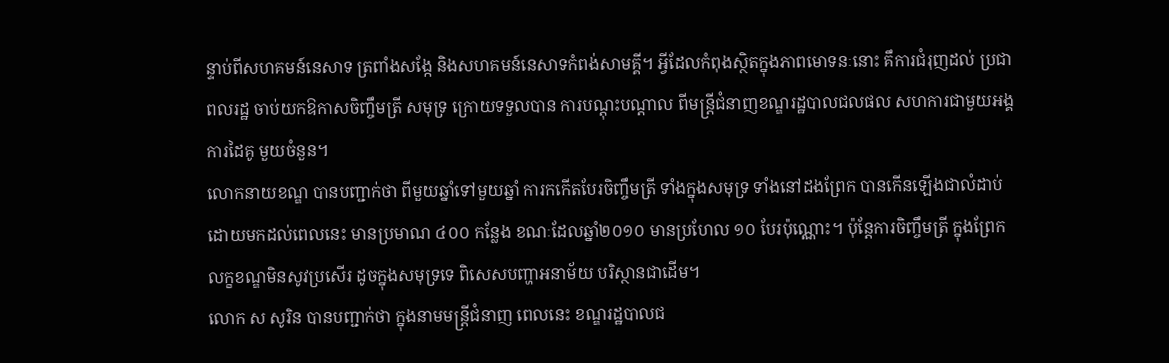ន្ទាប់ពីសហគមន៍នេសាទ ត្រពាំងសង្កែ និងសហគមន៍នេសាទកំពង់សាមគ្គី។ អ្វីដែលកំពុងស្ថិតក្នុងភាពមោទនៈនោះ គឹការជំរុញដល់ ប្រជាពលរដ្ឋ ចាប់យកឱកាសចិញ្ចឹមត្រី សមុទ្រ ក្រោយទទួលបាន ការបណ្តុះបណ្តាល ពីមន្ត្រីជំនាញខណ្ឌរដ្ឋបាលជលផល សហការជាមួយអង្គការដៃគូ មួយចំនួន។
លោកនាយខណ្ឌ បានបញ្ជាក់ថា ពីមួយឆ្នាំទៅមួយឆ្នាំ ការកកើតបែរចិញ្ចឹមត្រី ទាំងក្នុងសមុទ្រ ទាំងនៅដងព្រែក បានកើនឡើងជាលំដាប់ ដោយមកដល់ពេលនេះ មានប្រមាណ ៤០០ កន្លែង ខណៈដែលឆ្នាំ២០១០ មានប្រហែល ១០ បែរប៉ុណ្ណោះ។ ប៉ុន្តែការចិញ្ចឹមត្រី ក្នុងព្រែក លក្ខខណ្ឌមិនសូវប្រសើរ ដូចក្នុងសមុទ្រទេ ពិសេសបញ្ហាអនាម័យ បរិស្ថានជាដើម។
លោក ស សូរិន បានបញ្ជាក់ថា ក្នុងនាមមន្ត្រីជំនាញ ពេលនេះ ខណ្ឌរដ្ឋបាលជ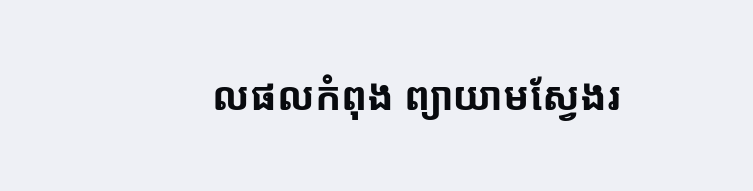លផលកំពុង ព្យាយាមស្វែងរ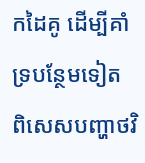កដៃគូ ដើម្បីគាំទ្របន្ថែមទៀត ពិសេសបញ្ហាថវិ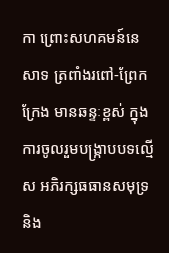កា ព្រោះសហគមន៍នេសាទ ត្រពាំងរពៅ-ព្រែកក្រែង មានឆន្ទៈខ្ពស់ ក្នុងការចូលរួមបង្ក្រាបបទល្មើស អភិរក្សធធានសមុទ្រ និង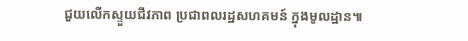ជួយលើកស្ទួយជីវភាព ប្រជាពលរដ្ឋសហគមន៍ ក្នុងមូលដ្ឋាន៕